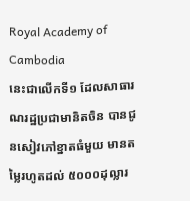Royal Academy of Cambodia
នេះជាលើកទី១ ដែលសាធារណរដ្ឋប្រជាមានិតចិន បានជូនសៀវភៅខ្នាតធំមួយ មានតម្លៃរហូតដល់ ៥០០០ដុល្លារ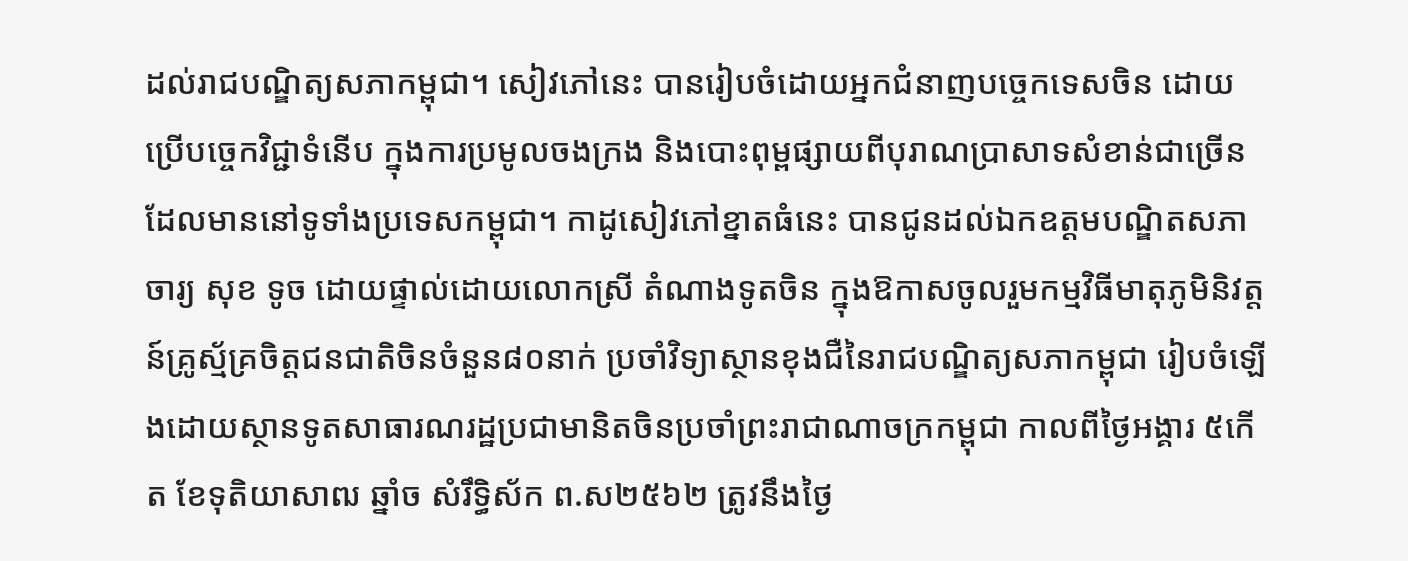ដល់រាជបណ្ឌិត្យសភាកម្ពុជា។ សៀវភៅនេះ បានរៀបចំដោយអ្នកជំនាញបច្ចេកទេសចិន ដោយប្រើបច្ចេកវិជ្ជាទំនើប ក្នុងការប្រមូលចងក្រង និងបោះពុម្ពផ្សាយពីបុរាណប្រាសាទសំខាន់ជាច្រើន ដែលមាននៅទូទាំងប្រទេសកម្ពុជា។ កាដូសៀវភៅខ្នាតធំនេះ បានជូនដល់ឯកឧត្តមបណ្ឌិតសភាចារ្យ សុខ ទូច ដោយផ្ទាល់ដោយលោកស្រី តំណាងទូតចិន ក្នុងឱកាសចូលរួមកម្មវិធីមាតុភូមិនិវត្តន៍គ្រូស្ម័គ្រចិត្តជនជាតិចិនចំនួន៨០នាក់ ប្រចាំវិទ្យាស្ថានខុងជឺនៃរាជបណ្ឌិត្យសភាកម្ពុជា រៀបចំឡើងដោយស្ថានទូតសាធារណរដ្ឋប្រជាមានិតចិនប្រចាំព្រះរាជាណាចក្រកម្ពុជា កាលពីថ្ងៃអង្គារ ៥កើត ខែទុតិយាសាឍ ឆ្នាំច សំរឹទ្ធិស័ក ព.ស២៥៦២ ត្រូវនឹងថ្ងៃ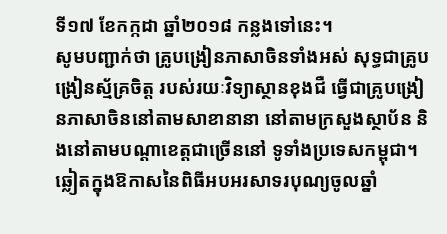ទី១៧ ខែកក្កដា ឆ្នាំ២០១៨ កន្លងទៅនេះ។
សូមបញ្ជាក់ថា គ្រូបង្រៀនភាសាចិនទាំងអស់ សុទ្ធជាគ្រូបង្រៀនស្ម័គ្រចិត្ត របស់រយៈវិទ្យាស្ថានខុងជឺ ធ្វើជាគ្រូបង្រៀនភាសាចិននៅតាមសាខានានា នៅតាមក្រសួងស្ថាប័ន និងនៅតាមបណ្តាខេត្តជាច្រើននៅ ទូទាំងប្រទេសកម្ពុជា។
ឆ្លៀតក្នុងឱកាសនៃពិធីអបអរសាទរបុណ្យចូលឆ្នាំ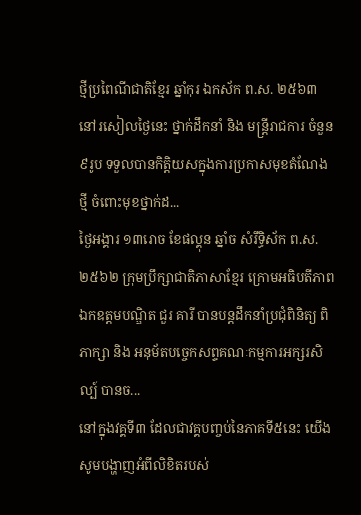ថ្មីប្រពៃណីជាតិខ្មែរ ឆ្នាំកុរ ឯកស័ក ព.ស. ២៥៦៣ នៅរសៀលថ្ងៃនេះ ថ្នាក់ដឹកនាំ និង មន្ត្រីរាជការ ចំនួន ៩រូប ទទួលបានកិត្តិយសក្នុងការប្រកាសមុខតំណែងថ្មី ចំពោះមុខថ្នាក់ដ...
ថ្ងៃអង្គារ ១៣រោច ខែផល្គុន ឆ្នាំច សំរឹទ្ធិស័ក ព.ស.២៥៦២ ក្រុមប្រឹក្សាជាតិភាសាខ្មែរ ក្រោមអធិបតីភាពឯកឧត្តមបណ្ឌិត ជួរ គារី បានបន្តដឹកនាំប្រជុំពិនិត្យ ពិភាក្សា និង អនុម័តបច្ចេកសព្ទគណៈកម្មការអក្សរសិល្ប៍ បានច...
នៅក្នុងវគ្គទី៣ ដែលជាវគ្គបញ្ចប់នៃភាគទី៥នេះ យើងសូមបង្ហាញអំពីលិខិតរបស់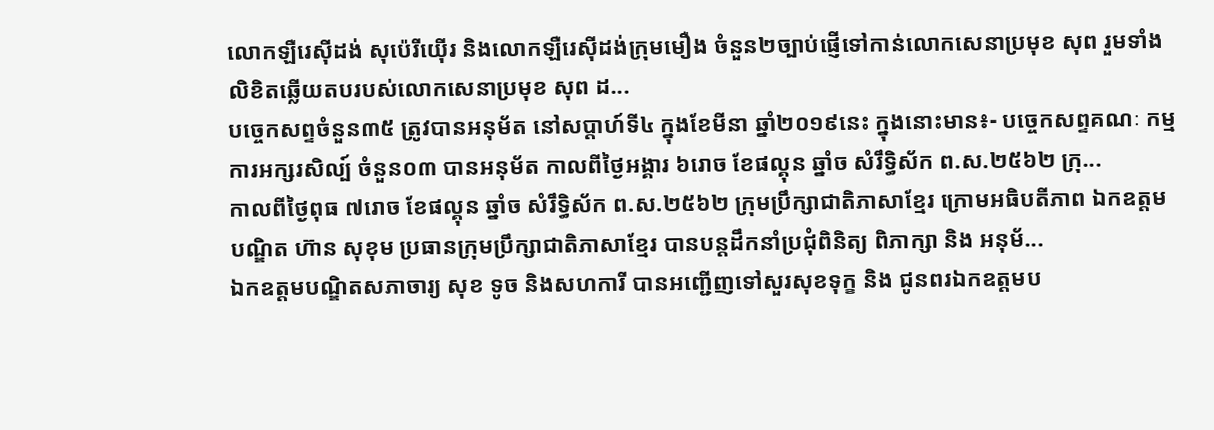លោកឡឺរេស៊ីដង់ សុប៉េរីយ៉ើរ និងលោកឡឺរេស៊ីដង់ក្រុមមឿង ចំនួន២ច្បាប់ផ្ញើទៅកាន់លោកសេនាប្រមុខ សុព រួមទាំងលិខិតឆ្លើយតបរបស់លោកសេនាប្រមុខ សុព ដ...
បច្ចេកសព្ទចំនួន៣៥ ត្រូវបានអនុម័ត នៅសប្តាហ៍ទី៤ ក្នុងខែមីនា ឆ្នាំ២០១៩នេះ ក្នុងនោះមាន៖- បច្ចេកសព្ទគណៈ កម្មការអក្សរសិល្ប៍ ចំនួន០៣ បានអនុម័ត កាលពីថ្ងៃអង្គារ ៦រោច ខែផល្គុន ឆ្នាំច សំរឹទ្ធិស័ក ព.ស.២៥៦២ ក្រុ...
កាលពីថ្ងៃពុធ ៧រោច ខែផល្គុន ឆ្នាំច សំរឹទ្ធិស័ក ព.ស.២៥៦២ ក្រុមប្រឹក្សាជាតិភាសាខ្មែរ ក្រោមអធិបតីភាព ឯកឧត្តមបណ្ឌិត ហ៊ាន សុខុម ប្រធានក្រុមប្រឹក្សាជាតិភាសាខ្មែរ បានបន្តដឹកនាំប្រជុំពិនិត្យ ពិភាក្សា និង អនុម័...
ឯកឧត្តមបណ្ឌិតសភាចារ្យ សុខ ទូច និងសហការី បានអញ្ជើញទៅសួរសុខទុក្ខ និង ជូនពរឯកឧត្តមប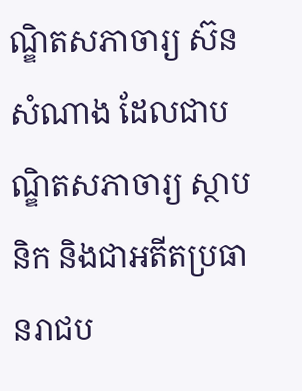ណ្ឌិតសភាចារ្យ ស៊ន សំណាង ដែលជាបណ្ឌិតសភាចារ្យ ស្ថាបនិក និងជាអតីតប្រធានរាជប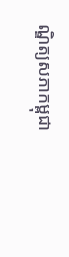ណ្ឌិត្យសភាកម្ពុជា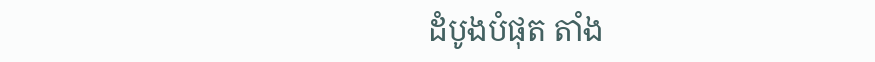ដំបូងបំផុត តាំង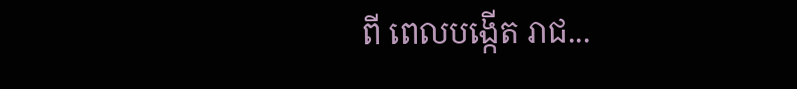ពី ពេលបង្កើត រាជ...